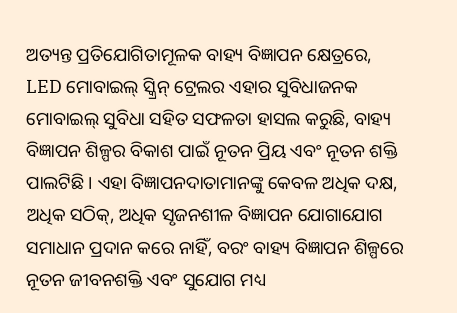ଅତ୍ୟନ୍ତ ପ୍ରତିଯୋଗିତାମୂଳକ ବାହ୍ୟ ବିଜ୍ଞାପନ କ୍ଷେତ୍ରରେ, LED ମୋବାଇଲ୍ ସ୍କ୍ରିନ୍ ଟ୍ରେଲର ଏହାର ସୁବିଧାଜନକ ମୋବାଇଲ୍ ସୁବିଧା ସହିତ ସଫଳତା ହାସଲ କରୁଛି, ବାହ୍ୟ ବିଜ୍ଞାପନ ଶିଳ୍ପର ବିକାଶ ପାଇଁ ନୂତନ ପ୍ରିୟ ଏବଂ ନୂତନ ଶକ୍ତି ପାଲଟିଛି। ଏହା ବିଜ୍ଞାପନଦାତାମାନଙ୍କୁ କେବଳ ଅଧିକ ଦକ୍ଷ, ଅଧିକ ସଠିକ୍, ଅଧିକ ସୃଜନଶୀଳ ବିଜ୍ଞାପନ ଯୋଗାଯୋଗ ସମାଧାନ ପ୍ରଦାନ କରେ ନାହିଁ, ବରଂ ବାହ୍ୟ ବିଜ୍ଞାପନ ଶିଳ୍ପରେ ନୂତନ ଜୀବନଶକ୍ତି ଏବଂ ସୁଯୋଗ ମଧ୍ୟ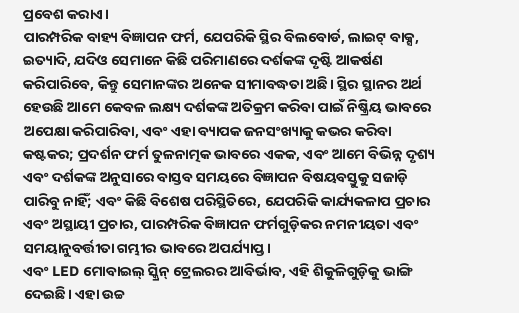ପ୍ରବେଶ କରାଏ।
ପାରମ୍ପରିକ ବାହ୍ୟ ବିଜ୍ଞାପନ ଫର୍ମ, ଯେପରିକି ସ୍ଥିର ବିଲବୋର୍ଡ, ଲାଇଟ୍ ବାକ୍ସ, ଇତ୍ୟାଦି, ଯଦିଓ ସେମାନେ କିଛି ପରିମାଣରେ ଦର୍ଶକଙ୍କ ଦୃଷ୍ଟି ଆକର୍ଷଣ କରିପାରିବେ, କିନ୍ତୁ ସେମାନଙ୍କର ଅନେକ ସୀମାବଦ୍ଧତା ଅଛି। ସ୍ଥିର ସ୍ଥାନର ଅର୍ଥ ହେଉଛି ଆମେ କେବଳ ଲକ୍ଷ୍ୟ ଦର୍ଶକଙ୍କ ଅତିକ୍ରମ କରିବା ପାଇଁ ନିଷ୍କ୍ରିୟ ଭାବରେ ଅପେକ୍ଷା କରିପାରିବା, ଏବଂ ଏହା ବ୍ୟାପକ ଜନସଂଖ୍ୟାକୁ କଭର କରିବା କଷ୍ଟକର; ପ୍ରଦର୍ଶନ ଫର୍ମ ତୁଳନାତ୍ମକ ଭାବରେ ଏକକ, ଏବଂ ଆମେ ବିଭିନ୍ନ ଦୃଶ୍ୟ ଏବଂ ଦର୍ଶକଙ୍କ ଅନୁସାରେ ବାସ୍ତବ ସମୟରେ ବିଜ୍ଞାପନ ବିଷୟବସ୍ତୁକୁ ସଜାଡ଼ି ପାରିବୁ ନାହିଁ; ଏବଂ କିଛି ବିଶେଷ ପରିସ୍ଥିତିରେ, ଯେପରିକି କାର୍ଯ୍ୟକଳାପ ପ୍ରଚାର ଏବଂ ଅସ୍ଥାୟୀ ପ୍ରଚାର, ପାରମ୍ପରିକ ବିଜ୍ଞାପନ ଫର୍ମଗୁଡ଼ିକର ନମନୀୟତା ଏବଂ ସମୟାନୁବର୍ତ୍ତୀତା ଗମ୍ଭୀର ଭାବରେ ଅପର୍ଯ୍ୟାପ୍ତ।
ଏବଂ LED ମୋବାଇଲ୍ ସ୍କ୍ରିନ୍ ଟ୍ରେଲରର ଆବିର୍ଭାବ, ଏହି ଶିକୁଳିଗୁଡ଼ିକୁ ଭାଙ୍ଗି ଦେଇଛି। ଏହା ଉଚ୍ଚ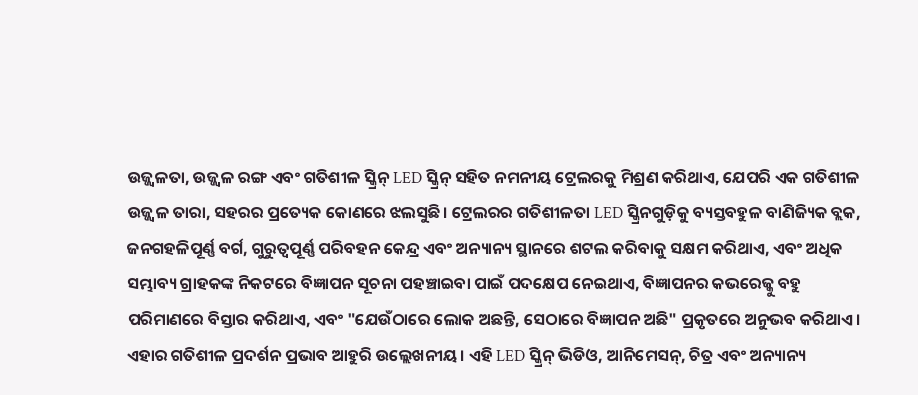ଉଜ୍ଜ୍ୱଳତା, ଉଜ୍ଜ୍ୱଳ ରଙ୍ଗ ଏବଂ ଗତିଶୀଳ ସ୍କ୍ରିନ୍ LED ସ୍କ୍ରିନ୍ ସହିତ ନମନୀୟ ଟ୍ରେଲରକୁ ମିଶ୍ରଣ କରିଥାଏ, ଯେପରି ଏକ ଗତିଶୀଳ ଉଜ୍ଜ୍ୱଳ ତାରା, ସହରର ପ୍ରତ୍ୟେକ କୋଣରେ ଝଲସୁଛି। ଟ୍ରେଲରର ଗତିଶୀଳତା LED ସ୍କ୍ରିନଗୁଡ଼ିକୁ ବ୍ୟସ୍ତବହୁଳ ବାଣିଜ୍ୟିକ ବ୍ଲକ, ଜନଗହଳିପୂର୍ଣ୍ଣ ବର୍ଗ, ଗୁରୁତ୍ୱପୂର୍ଣ୍ଣ ପରିବହନ କେନ୍ଦ୍ର ଏବଂ ଅନ୍ୟାନ୍ୟ ସ୍ଥାନରେ ଶଟଲ କରିବାକୁ ସକ୍ଷମ କରିଥାଏ, ଏବଂ ଅଧିକ ସମ୍ଭାବ୍ୟ ଗ୍ରାହକଙ୍କ ନିକଟରେ ବିଜ୍ଞାପନ ସୂଚନା ପହଞ୍ଚାଇବା ପାଇଁ ପଦକ୍ଷେପ ନେଇଥାଏ, ବିଜ୍ଞାପନର କଭରେଜ୍କୁ ବହୁ ପରିମାଣରେ ବିସ୍ତାର କରିଥାଏ, ଏବଂ "ଯେଉଁଠାରେ ଲୋକ ଅଛନ୍ତି, ସେଠାରେ ବିଜ୍ଞାପନ ଅଛି" ପ୍ରକୃତରେ ଅନୁଭବ କରିଥାଏ।
ଏହାର ଗତିଶୀଳ ପ୍ରଦର୍ଶନ ପ୍ରଭାବ ଆହୁରି ଉଲ୍ଲେଖନୀୟ। ଏହି LED ସ୍କ୍ରିନ୍ ଭିଡିଓ, ଆନିମେସନ୍, ଚିତ୍ର ଏବଂ ଅନ୍ୟାନ୍ୟ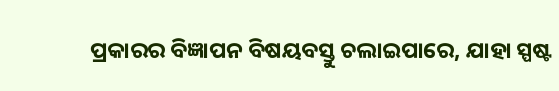ପ୍ରକାରର ବିଜ୍ଞାପନ ବିଷୟବସ୍ତୁ ଚଲାଇପାରେ, ଯାହା ସ୍ପଷ୍ଟ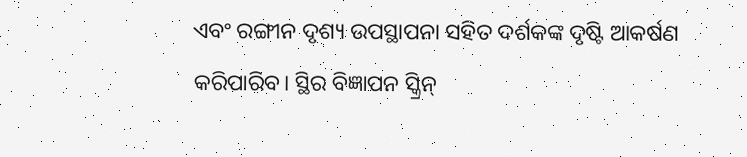ଏବଂ ରଙ୍ଗୀନ ଦୃଶ୍ୟ ଉପସ୍ଥାପନା ସହିତ ଦର୍ଶକଙ୍କ ଦୃଷ୍ଟି ଆକର୍ଷଣ କରିପାରିବ। ସ୍ଥିର ବିଜ୍ଞାପନ ସ୍କ୍ରିନ୍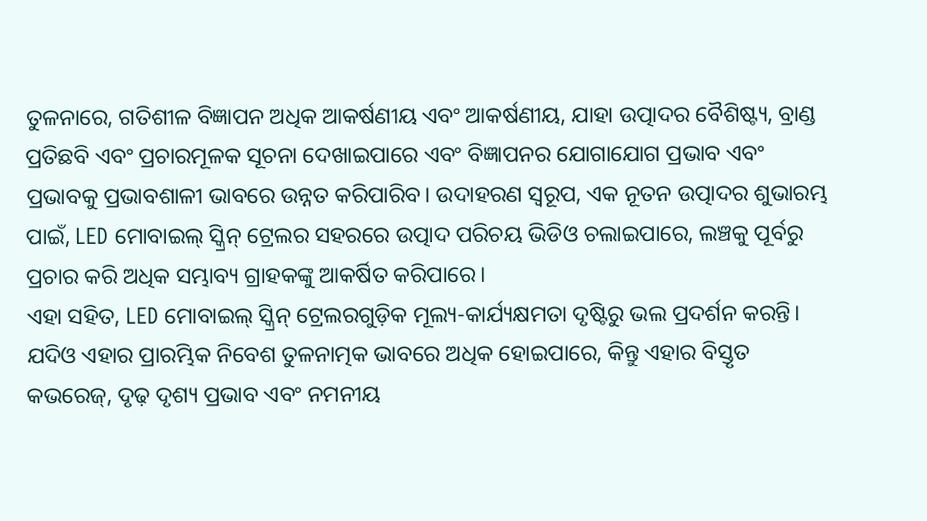ତୁଳନାରେ, ଗତିଶୀଳ ବିଜ୍ଞାପନ ଅଧିକ ଆକର୍ଷଣୀୟ ଏବଂ ଆକର୍ଷଣୀୟ, ଯାହା ଉତ୍ପାଦର ବୈଶିଷ୍ଟ୍ୟ, ବ୍ରାଣ୍ଡ ପ୍ରତିଛବି ଏବଂ ପ୍ରଚାରମୂଳକ ସୂଚନା ଦେଖାଇପାରେ ଏବଂ ବିଜ୍ଞାପନର ଯୋଗାଯୋଗ ପ୍ରଭାବ ଏବଂ ପ୍ରଭାବକୁ ପ୍ରଭାବଶାଳୀ ଭାବରେ ଉନ୍ନତ କରିପାରିବ। ଉଦାହରଣ ସ୍ୱରୂପ, ଏକ ନୂତନ ଉତ୍ପାଦର ଶୁଭାରମ୍ଭ ପାଇଁ, LED ମୋବାଇଲ୍ ସ୍କ୍ରିନ୍ ଟ୍ରେଲର ସହରରେ ଉତ୍ପାଦ ପରିଚୟ ଭିଡିଓ ଚଲାଇପାରେ, ଲଞ୍ଚକୁ ପୂର୍ବରୁ ପ୍ରଚାର କରି ଅଧିକ ସମ୍ଭାବ୍ୟ ଗ୍ରାହକଙ୍କୁ ଆକର୍ଷିତ କରିପାରେ।
ଏହା ସହିତ, LED ମୋବାଇଲ୍ ସ୍କ୍ରିନ୍ ଟ୍ରେଲରଗୁଡ଼ିକ ମୂଲ୍ୟ-କାର୍ଯ୍ୟକ୍ଷମତା ଦୃଷ୍ଟିରୁ ଭଲ ପ୍ରଦର୍ଶନ କରନ୍ତି। ଯଦିଓ ଏହାର ପ୍ରାରମ୍ଭିକ ନିବେଶ ତୁଳନାତ୍ମକ ଭାବରେ ଅଧିକ ହୋଇପାରେ, କିନ୍ତୁ ଏହାର ବିସ୍ତୃତ କଭରେଜ୍, ଦୃଢ଼ ଦୃଶ୍ୟ ପ୍ରଭାବ ଏବଂ ନମନୀୟ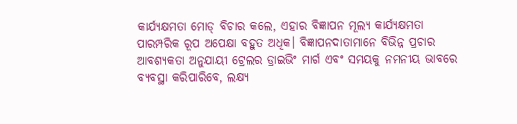କାର୍ଯ୍ୟକ୍ଷମତା ମୋଡ୍ ବିଚାର କଲେ, ଏହାର ବିଜ୍ଞାପନ ମୂଲ୍ୟ କାର୍ଯ୍ୟକ୍ଷମତା ପାରମ୍ପରିକ ରୂପ ଅପେକ୍ଷା ବହୁତ ଅଧିକ। ବିଜ୍ଞାପନଦାତାମାନେ ବିଭିନ୍ନ ପ୍ରଚାର ଆବଶ୍ୟକତା ଅନୁଯାୟୀ ଟ୍ରେଲର ଡ୍ରାଇଭିଂ ମାର୍ଗ ଏବଂ ସମୟକୁ ନମନୀୟ ଭାବରେ ବ୍ୟବସ୍ଥା କରିପାରିବେ, ଲକ୍ଷ୍ୟ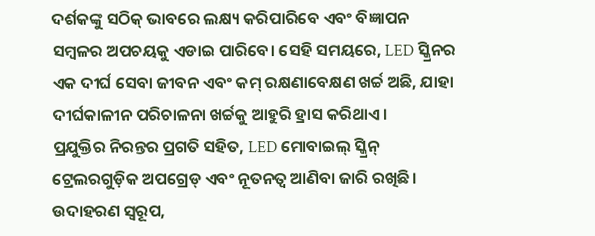ଦର୍ଶକଙ୍କୁ ସଠିକ୍ ଭାବରେ ଲକ୍ଷ୍ୟ କରିପାରିବେ ଏବଂ ବିଜ୍ଞାପନ ସମ୍ବଳର ଅପଚୟକୁ ଏଡାଇ ପାରିବେ। ସେହି ସମୟରେ, LED ସ୍କ୍ରିନର ଏକ ଦୀର୍ଘ ସେବା ଜୀବନ ଏବଂ କମ୍ ରକ୍ଷଣାବେକ୍ଷଣ ଖର୍ଚ୍ଚ ଅଛି, ଯାହା ଦୀର୍ଘକାଳୀନ ପରିଚାଳନା ଖର୍ଚ୍ଚକୁ ଆହୁରି ହ୍ରାସ କରିଥାଏ।
ପ୍ରଯୁକ୍ତିର ନିରନ୍ତର ପ୍ରଗତି ସହିତ, LED ମୋବାଇଲ୍ ସ୍କ୍ରିନ୍ ଟ୍ରେଲରଗୁଡ଼ିକ ଅପଗ୍ରେଡ୍ ଏବଂ ନୂତନତ୍ୱ ଆଣିବା ଜାରି ରଖିଛି। ଉଦାହରଣ ସ୍ୱରୂପ,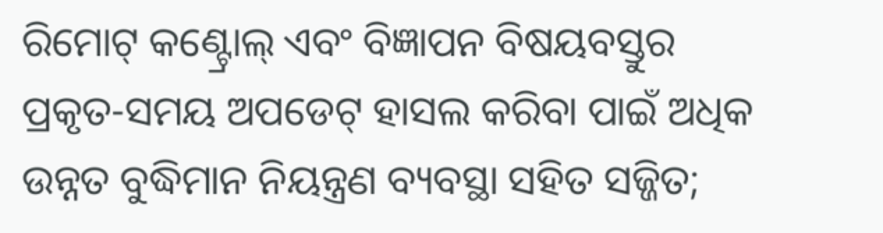ରିମୋଟ୍ କଣ୍ଟ୍ରୋଲ୍ ଏବଂ ବିଜ୍ଞାପନ ବିଷୟବସ୍ତୁର ପ୍ରକୃତ-ସମୟ ଅପଡେଟ୍ ହାସଲ କରିବା ପାଇଁ ଅଧିକ ଉନ୍ନତ ବୁଦ୍ଧିମାନ ନିୟନ୍ତ୍ରଣ ବ୍ୟବସ୍ଥା ସହିତ ସଜ୍ଜିତ;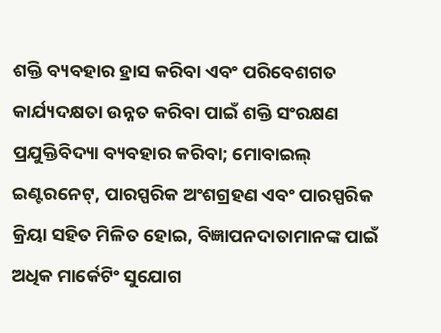ଶକ୍ତି ବ୍ୟବହାର ହ୍ରାସ କରିବା ଏବଂ ପରିବେଶଗତ କାର୍ଯ୍ୟଦକ୍ଷତା ଉନ୍ନତ କରିବା ପାଇଁ ଶକ୍ତି ସଂରକ୍ଷଣ ପ୍ରଯୁକ୍ତିବିଦ୍ୟା ବ୍ୟବହାର କରିବା; ମୋବାଇଲ୍ ଇଣ୍ଟରନେଟ୍, ପାରସ୍ପରିକ ଅଂଶଗ୍ରହଣ ଏବଂ ପାରସ୍ପରିକ କ୍ରିୟା ସହିତ ମିଳିତ ହୋଇ, ବିଜ୍ଞାପନଦାତାମାନଙ୍କ ପାଇଁ ଅଧିକ ମାର୍କେଟିଂ ସୁଯୋଗ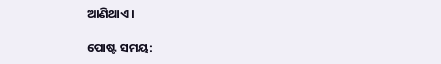ଆଣିଥାଏ।

ପୋଷ୍ଟ ସମୟ: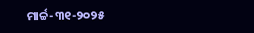ମାର୍ଚ୍ଚ-୩୧-୨୦୨୫